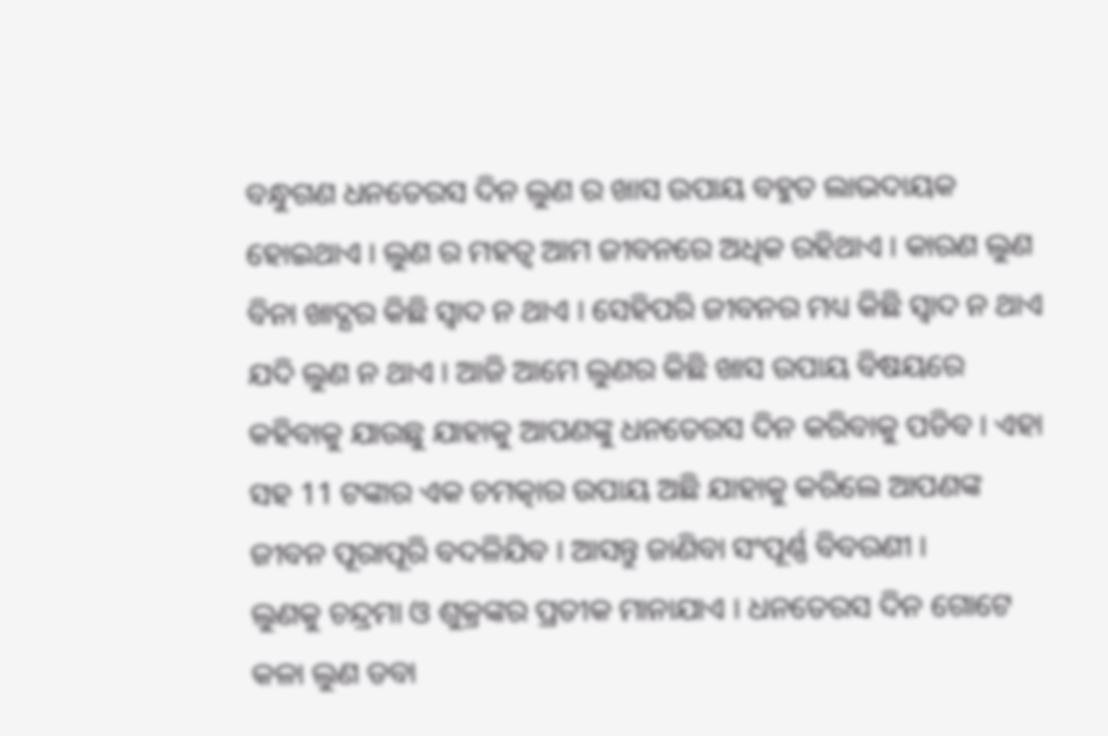ବନ୍ଧୁଗଣ ଧନତେରସ ଦିନ ଲୁଣ ର ଖାସ ଉପାୟ ବହୁତ ଲାଭଦାୟକ ହୋଇଥାଏ । ଲୁଣ ର ମହତ୍ଵ ଆମ ଜୀବନରେ ଅଧିକ ରହିଥାଏ । କାରଣ ଲୁଣ ବିନା ଖାଦ୍ଯର କିଛି ସ୍ଵାଦ ନ ଥାଏ । ସେହିପରି ଜୀବନର ମଧ୍ୟ କିଛି ସ୍ଵାଦ ନ ଥାଏ ଯଦି ଲୁଣ ନ ଥାଏ । ଆଜି ଆମେ ଲୁଣର କିଛି ଖାସ ଉପାୟ ବିଷୟରେ କହିବାକୁ ଯାଉଛୁ ଯାହାକୁ ଆପଣଙ୍କୁ ଧନତେରସ ଦିନ କରିବାକୁ ପଡିବ । ଏହା ସହ 11 ଟଙ୍କାର ଏକ ଚମତ୍କାର ଉପାୟ ଅଛି ଯାହାକୁ କରିଲେ ଆପଣଙ୍କ ଜୀବନ ପୂରାପୂରି ବଦଳିଯିବ । ଆସନ୍ତୁ ଜାଣିବା ସଂପୂର୍ଣ୍ଣ ବିବରଣୀ ।
ଲୁଣକୁ ଚନ୍ଦ୍ରମା ଓ ଶୁକ୍ରଙ୍କର ପ୍ରତୀକ ମାନାଯାଏ । ଧନତେରସ ଦିନ ଗୋଟେ କଳା ଲୁଣ ଡବା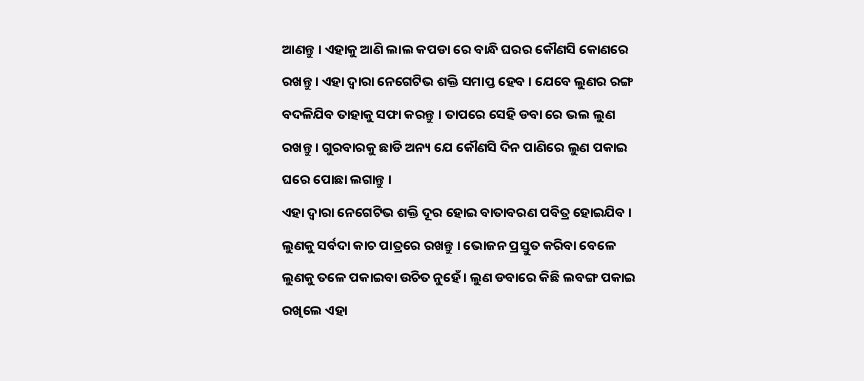ଆଣନ୍ତୁ । ଏହାକୁ ଆଣି ଲାଲ କପଡା ରେ ବାନ୍ଧି ଘରର କୌଣସି କୋଣରେ ରଖନ୍ତୁ । ଏହା ଦ୍ଵାରା ନେଗେଟିଭ ଶକ୍ତି ସମାପ୍ତ ହେବ । ଯେବେ ଲୁଣର ରଙ୍ଗ ବଦଳିଯିବ ତାହାକୁ ସଫା କରନ୍ତୁ । ତାପରେ ସେହି ଡବା ରେ ଭଲ ଲୁଣ ରଖନ୍ତୁ । ଗୁରବାରକୁ ଛାଡି ଅନ୍ୟ ଯେ କୌଣସି ଦିନ ପାଣିରେ ଲୁଣ ପକାଇ ଘରେ ପୋଛା ଲଗାନ୍ତୁ ।
ଏହା ଦ୍ଵାରା ନେଗେଟିଭ ଶକ୍ତି ଦୂର ହୋଇ ବାତାବରଣ ପବିତ୍ର ହୋଇଯିବ । ଲୁଣକୁ ସର୍ବଦା କାଚ ପାତ୍ରରେ ରଖନ୍ତୁ । ଭୋଜନ ପ୍ରସ୍ତୁତ କରିବା ବେଳେ ଲୁଣକୁ ତଳେ ପକାଇବା ଉଚିତ ନୁହେଁ । ଲୁଣ ଡବାରେ କିଛି ଲବଙ୍ଗ ପକାଇ ରଖିଲେ ଏହା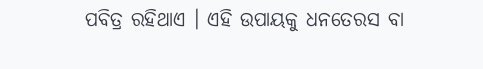ପବିତ୍ର ରହିଥାଏ । ଏହି ଉପାୟକୁ ଧନତେରସ ବା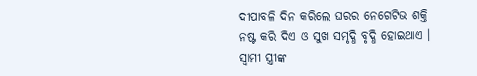ଦୀପାବଳି ଦିନ କରିଲେ ଘରର ନେଗେଟିଭ ଶକ୍ତି ନଷ୍ଟ କରି ଦିଏ ଓ ସୁଖ ସମୃଦ୍ଧି ବୃଦ୍ଧି ହୋଇଥାଏ ।
ସ୍ଵାମୀ ସ୍ତ୍ରୀଙ୍କ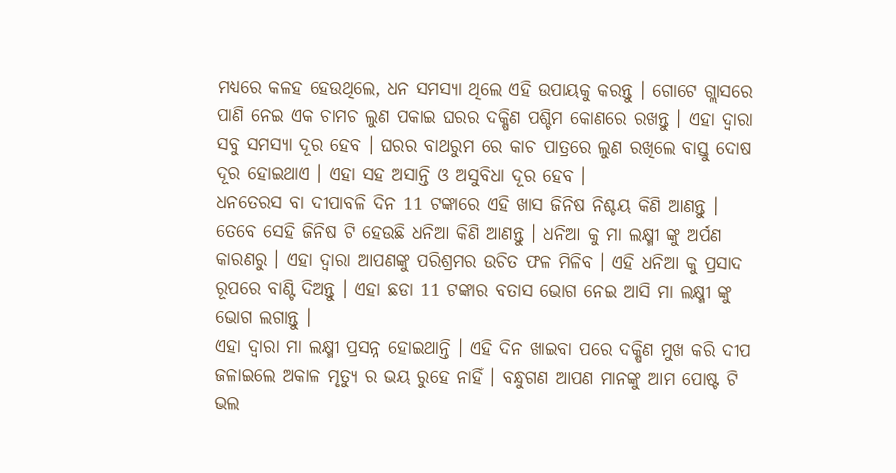ମଧ୍ୟରେ କଳହ ହେଉଥିଲେ, ଧନ ସମସ୍ଯା ଥିଲେ ଏହି ଉପାୟକୁ କରନ୍ତୁ । ଗୋଟେ ଗ୍ଲାସରେ ପାଣି ନେଇ ଏକ ଚାମଚ ଲୁଣ ପକାଇ ଘରର ଦକ୍ଷିଣ ପଶ୍ଚିମ କୋଣରେ ରଖନ୍ତୁ । ଏହା ଦ୍ଵାରା ସବୁ ସମସ୍ଯା ଦୂର ହେବ । ଘରର ବାଥରୁମ ରେ କାଚ ପାତ୍ରରେ ଲୁଣ ରଖିଲେ ବାସ୍ତୁ ଦୋଷ ଦୂର ହୋଇଥାଏ । ଏହା ସହ ଅସାନ୍ତି ଓ ଅସୁବିଧା ଦୂର ହେବ ।
ଧନତେରସ ବା ଦୀପାବଳି ଦିନ 11 ଟଙ୍କାରେ ଏହି ଖାସ ଜିନିଷ ନିଶ୍ଚୟ କିଣି ଆଣନ୍ତୁ । ତେବେ ସେହି ଜିନିଷ ଟି ହେଉଛି ଧନିଆ କିଣି ଆଣନ୍ତୁ । ଧନିଆ କୁ ମା ଲକ୍ଷ୍ମୀ ଙ୍କୁ ଅର୍ପଣ କାରଣରୁ । ଏହା ଦ୍ଵାରା ଆପଣଙ୍କୁ ପରିଶ୍ରମର ଉଚିତ ଫଳ ମିଳିବ । ଏହି ଧନିଆ କୁ ପ୍ରସାଦ ରୂପରେ ବାଣ୍ଟି ଦିଅନ୍ତୁ । ଏହା ଛଡା 11 ଟଙ୍କାର ବତାସ ଭୋଗ ନେଇ ଆସି ମା ଲକ୍ଷ୍ମୀ ଙ୍କୁ ଭୋଗ ଲଗାନ୍ତୁ ।
ଏହା ଦ୍ଵାରା ମା ଲକ୍ଷ୍ମୀ ପ୍ରସନ୍ନ ହୋଇଥାନ୍ତି । ଏହି ଦିନ ଖାଇବା ପରେ ଦକ୍ଷିଣ ମୁଖ କରି ଦୀପ ଜଳାଇଲେ ଅକାଳ ମୃତ୍ୟୁ ର ଭୟ ରୁହେ ନାହିଁ । ବନ୍ଧୁଗଣ ଆପଣ ମାନଙ୍କୁ ଆମ ପୋଷ୍ଟ ଟି ଭଲ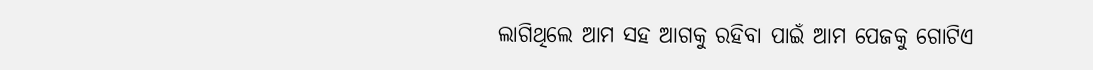ଲାଗିଥିଲେ ଆମ ସହ ଆଗକୁ ରହିବା ପାଇଁ ଆମ ପେଜକୁ ଗୋଟିଏ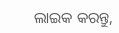ଲାଇକ କରନ୍ତୁ,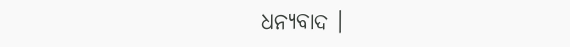ଧନ୍ୟବାଦ ।